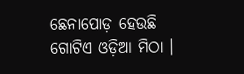ଛେନାପୋଡ଼ ହେଉଛି ଗୋଟିଏ ଓଡ଼ିଆ ମିଠା ।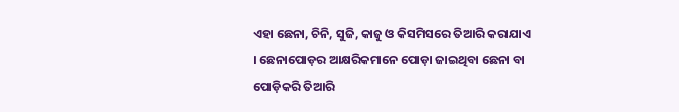ଏହା ଛେନା, ଚିନି, ସୁଜି, କାଜୁ ଓ କିସମିସରେ ତିଆରି କରାଯାଏ । ଛେନାପୋଡ଼ର ଆକ୍ଷରିକମାନେ ପୋଡ଼ା ଜାଇଥିବା ଛେନା ବା ପୋଡ଼ିକରି ତିଆରି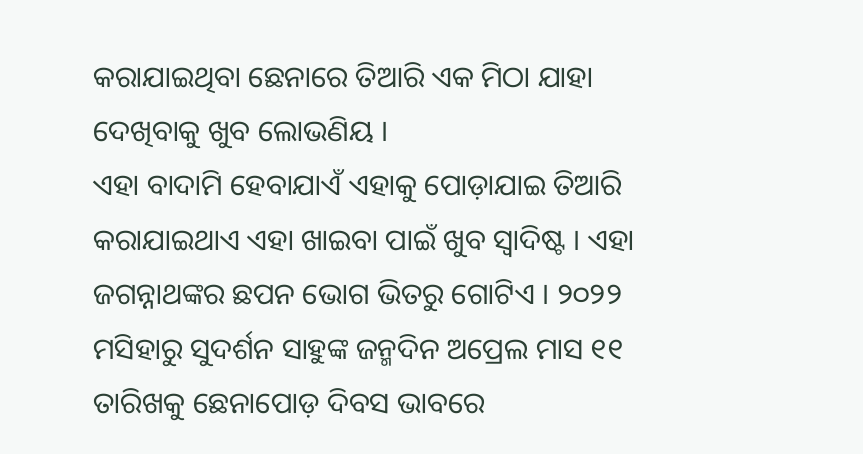କରାଯାଇଥିବା ଛେନାରେ ତିଆରି ଏକ ମିଠା ଯାହା ଦେଖିବାକୁ ଖୁବ ଲୋଭଣିୟ ।
ଏହା ବାଦାମି ହେବାଯାଏଁ ଏହାକୁ ପୋଡ଼ାଯାଇ ତିଆରି କରାଯାଇଥାଏ ଏହା ଖାଇବା ପାଇଁ ଖୁବ ସ୍ୱାଦିଷ୍ଟ । ଏହା ଜଗନ୍ନାଥଙ୍କର ଛପନ ଭୋଗ ଭିତରୁ ଗୋଟିଏ । ୨୦୨୨ ମସିହାରୁ ସୁଦର୍ଶନ ସାହୁଙ୍କ ଜନ୍ମଦିନ ଅପ୍ରେଲ ମାସ ୧୧ ତାରିଖକୁ ଛେନାପୋଡ଼ ଦିବସ ଭାବରେ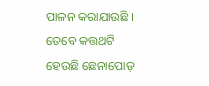ପାଳନ କରାଯାଉଛି ।
ତେବେ କତ୍ତଥଟି ହେଉଛି ଛେନାପୋଡ଼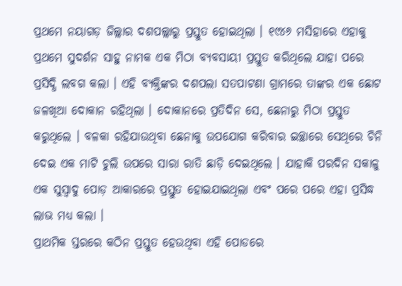ପ୍ରଥମେ ନୟାଗଡ଼ ଜିଲ୍ଲାର ଦଶପଲ୍ଲାରୁ ପ୍ରସ୍ତୁତ ହୋଇଥିଲା । ୧୯୪୬ ମସିହାରେ ଏହାକୁ ପ୍ରଥମେ ସୁଦର୍ଶନ ସାହୁ ନାମକ ଏକ ମିଠା ବ୍ୟବସାୟୀ ପ୍ରସ୍ତୁତ କରିଥିଲେ ଯାହା ପରେ ପ୍ରସିଦ୍ଧି ଲବଗ କଲା । ଏହି ବ୍ୟକ୍ତିଙ୍କର ଦଶପଲା ସତପାଟଣା ଗ୍ରାମରେ ତାଙ୍କର ଏକ ଛୋଟ ଜଳଖିଆ ଦୋକାନ ରହିଥିଲା । ଦୋକାନରେ ପ୍ରତିଦିନ ସେ, ଛେନାରୁ ମିଠା ପ୍ରସ୍ତୁତ କରୁଥିଲେ । ବଳକା ରହିଯାଉଥିବା ଛେନାକୁ ଉପଯୋଗ କରିବାର ଇଚ୍ଛାରେ ସେଥିରେ ଚିନି ଦେଇ ଏକ ମାଟି ଚୁଲି ଉପରେ ସାରା ରାତି ଛାଡ଼ି ଦେଇଥିଲେ । ଯାହାକି ପରଦିନ ସକାଳୁ ଏକ ସୁସ୍ୱାଦୁ ପୋଡ଼ ଆକାରରେ ପ୍ରସ୍ତୁତ ହୋଇଯାଇଥିଲା ଏବଂ ପରେ ପରେ ଏହା ପ୍ରସିଦ୍ଧ ଲାଭ ମଧ୍ୟ କଲା ।
ପ୍ରାଥମିକ ସ୍ତରରେ କଠିନ ପ୍ରସ୍ତୁତ ହେଉଥିବା ଏହି ପୋଡରେ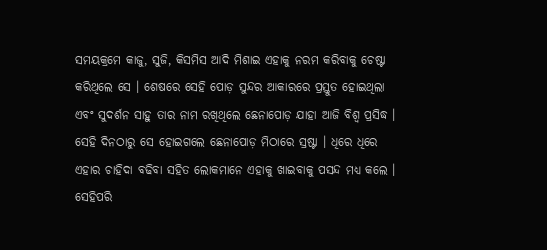ସମୟକ୍ରମେ କାଜୁ, ସୁଜି, କିସମିସ ଆଦି ମିଶାଇ ଏହାକୁ ନରମ କରିବାକୁ ଚେଷ୍ଟା କରିଥିଲେ ସେ । ଶେଷରେ ସେହି ପୋଡ଼ ସୁନ୍ଦର ଆକାରରେ ପ୍ରସ୍ତୁତ ହୋଇଥିଲା ଏବଂ ସୁଦର୍ଶନ ସାହୁ ତାର ନାମ ରଖିଥିଲେ ଛେନାପୋଡ଼ ଯାହା ଆଜି ବିଶ୍ୱ ପ୍ରସିଦ୍ଧ । ସେହି ଦିନଠାରୁ ସେ ହୋଇଗଲେ ଛେନାପୋଡ଼ ମିଠାରେ ସ୍ରଷ୍ଟା । ଧିରେ ଧିରେ ଏହାର ଚାହିଦା ବଢିବା ସହିତ ଲୋକମାନେ ଏହାକୁ ଖାଇବାକୁ ପସନ୍ଦ ମଧ୍ୟ କଲେ ।
ସେହିପରି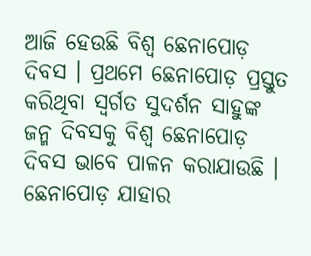ଆଜି ହେଉଛି ବିଶ୍ବ ଛେନାପୋଡ଼ ଦିବସ । ପ୍ରଥମେ ଛେନାପୋଡ଼ ପ୍ରସ୍ତୁତ କରିଥିବା ସ୍ବର୍ଗତ ସୁଦର୍ଶନ ସାହୁଙ୍କ ଜନ୍ମ ଦିବସକୁ ବିଶ୍ବ ଛେନାପୋଡ଼ ଦିବସ ଭାବେ ପାଳନ କରାଯାଉଛି । ଛେନାପୋଡ଼ ଯାହାର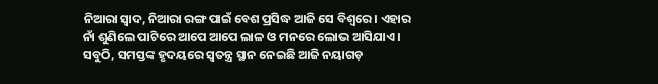ନିଆରା ସ୍ବାଦ, ନିଆରା ରଙ୍ଗ ପାଇଁ ବେଶ ପ୍ରସିଦ୍ଧ ଆଜି ସେ ବିଶ୍ୱରେ । ଏହାର ନାଁ ଶୁଣିଲେ ପାଟିରେ ଆପେ ଆପେ ଲାଳ ଓ ମନରେ ଲୋଭ ଆସିଯାଏ । ସବୁଠି, ସମସ୍ତଙ୍କ ହୃଦୟରେ ସ୍ବତନ୍ତ୍ର ସ୍ଥାନ ନେଇଛି ଆଜି ନୟାଗଡ଼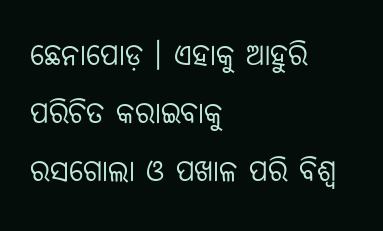ଛେନାପୋଡ଼ । ଏହାକୁ ଆହୁରି ପରିଚିତ କରାଇବାକୁ ରସଗୋଲା ଓ ପଖାଳ ପରି ବିଶ୍ବ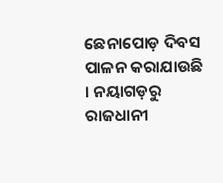ଛେନାପୋଡ଼ ଦିବସ ପାଳନ କରାଯାଉଛି । ନୟାଗଡ଼ରୁ ରାଜଧାନୀ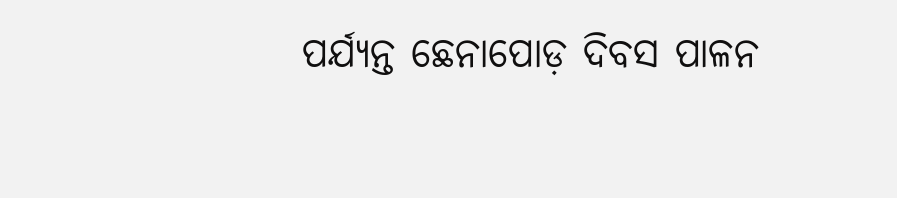ପର୍ଯ୍ୟନ୍ତ ଛେନାପୋଡ଼ ଦିବସ ପାଳନ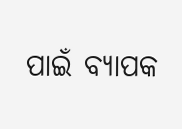ପାଇଁ ବ୍ୟାପକ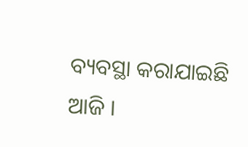ବ୍ୟବସ୍ଥା କରାଯାଇଛି ଆଜି ।